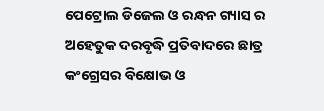ପେଟ୍ରୋଲ ଡିଜେଲ ଓ ରନ୍ଧନ ଗ୍ୟାସ ର ଅହେତୁକ ଦରବୃଦ୍ଧି ପ୍ରତିବାଦରେ ଛାତ୍ର କଂଗ୍ରେସର ବିକ୍ଷୋଭ ଓ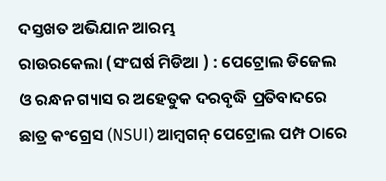ଦସ୍ତଖତ ଅଭିଯାନ ଆରମ୍ଭ
ରାଉରକେଲା (ସଂଘର୍ଷ ମିଡିଆ ) : ପେଟ୍ରୋଲ ଡିଜେଲ ଓ ରନ୍ଧନ ଗ୍ୟାସ ର ଅହେତୁକ ଦରବୃଦ୍ଧି ପ୍ରତିବାଦରେ ଛାତ୍ର କଂଗ୍ରେସ (NSUI) ଆମ୍ୱଗନ୍ ପେଟ୍ରୋଲ ପମ୍ପ ଠାରେ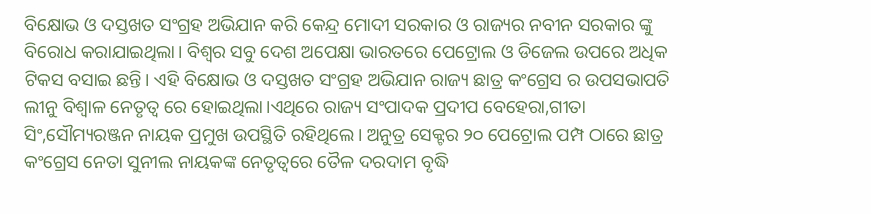ବିକ୍ଷୋଭ ଓ ଦସ୍ତଖତ ସଂଗ୍ରହ ଅଭିଯାନ କରି କେନ୍ଦ୍ର ମୋଦୀ ସରକାର ଓ ରାଜ୍ୟର ନବୀନ ସରକାର ଙ୍କୁ ବିରୋଧ କରାଯାଇଥିଲା। ବିଶ୍ଵର ସବୁ ଦେଶ ଅପେକ୍ଷା ଭାରତରେ ପେଟ୍ରୋଲ ଓ ଡିଜେଲ ଉପରେ ଅଧିକ ଟିକସ ବସାଇ ଛନ୍ତି। ଏହି ବିକ୍ଷୋଭ ଓ ଦସ୍ତଖତ ସଂଗ୍ରହ ଅଭିଯାନ ରାଜ୍ୟ ଛାତ୍ର କଂଗ୍ରେସ ର ଉପସଭାପତି ଲୀନୁ ବିଶ୍ଵାଳ ନେତୃତ୍ବ ରେ ହୋଇଥିଲା।ଏଥିରେ ରାଜ୍ୟ ସଂପାଦକ ପ୍ରଦୀପ ବେହେରା,ଗୀତା ସିଂ,ସୌମ୍ୟରଞ୍ଜନ ନାୟକ ପ୍ରମୁଖ ଉପସ୍ଥିତି ରହିଥିଲେ। ଅନୁତ୍ର ସେକ୍ଟର ୨୦ ପେଟ୍ରୋଲ ପମ୍ପ ଠାରେ ଛାତ୍ର କଂଗ୍ରେସ ନେତା ସୁନୀଲ ନାୟକଙ୍କ ନେତୃତ୍ବରେ ତୈଳ ଦରଦାମ ବୃଦ୍ଧି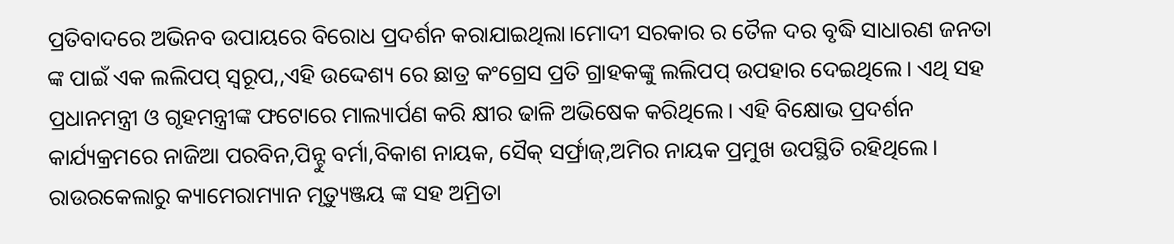ପ୍ରତିବାଦରେ ଅଭିନବ ଉପାୟରେ ବିରୋଧ ପ୍ରଦର୍ଶନ କରାଯାଇଥିଲା।ମୋଦୀ ସରକାର ର ତୈଳ ଦର ବୃଦ୍ଧି ସାଧାରଣ ଜନତା ଙ୍କ ପାଇଁ ଏକ ଲଲିପପ୍ ସ୍ଵରୂପ,,ଏହି ଉଦ୍ଦେଶ୍ୟ ରେ ଛାତ୍ର କଂଗ୍ରେସ ପ୍ରତି ଗ୍ରାହକଙ୍କୁ ଲଲିପପ୍ ଉପହାର ଦେଇଥିଲେ। ଏଥି ସହ ପ୍ରଧାନମନ୍ତ୍ରୀ ଓ ଗୃହମନ୍ତ୍ରୀଙ୍କ ଫଟୋରେ ମାଲ୍ୟାର୍ପଣ କରି କ୍ଷୀର ଢାଳି ଅଭିଷେକ କରିଥିଲେ। ଏହି ବିକ୍ଷୋଭ ପ୍ରଦର୍ଶନ କାର୍ଯ୍ୟକ୍ରମରେ ନାଜିଆ ପରବିନ,ପିନ୍ଟୁ ବର୍ମା,ବିକାଶ ନାୟକ, ସୈକ୍ ସର୍ଫ୍ରାଜ୍,ଅମିର ନାୟକ ପ୍ରମୁଖ ଉପସ୍ଥିତି ରହିଥିଲେ। ରାଉରକେଲାରୁ କ୍ୟାମେରାମ୍ୟାନ ମୃତ୍ୟୁଞ୍ଜୟ ଙ୍କ ସହ ଅମ୍ରିତା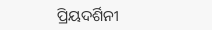ପ୍ରିୟଦର୍ଶିନୀ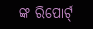ଙ୍କ ରିପୋର୍ଟ୍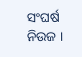ସଂଘର୍ଷ ନିଉଜ ।